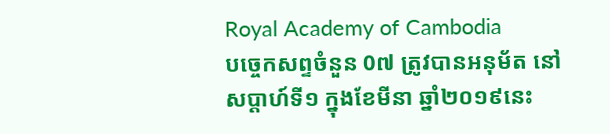Royal Academy of Cambodia
បច្ចេកសព្ទចំនួន 0៧ ត្រូវបានអនុម័ត នៅសប្តាហ៍ទី១ ក្នុងខែមីនា ឆ្នាំ២០១៩នេះ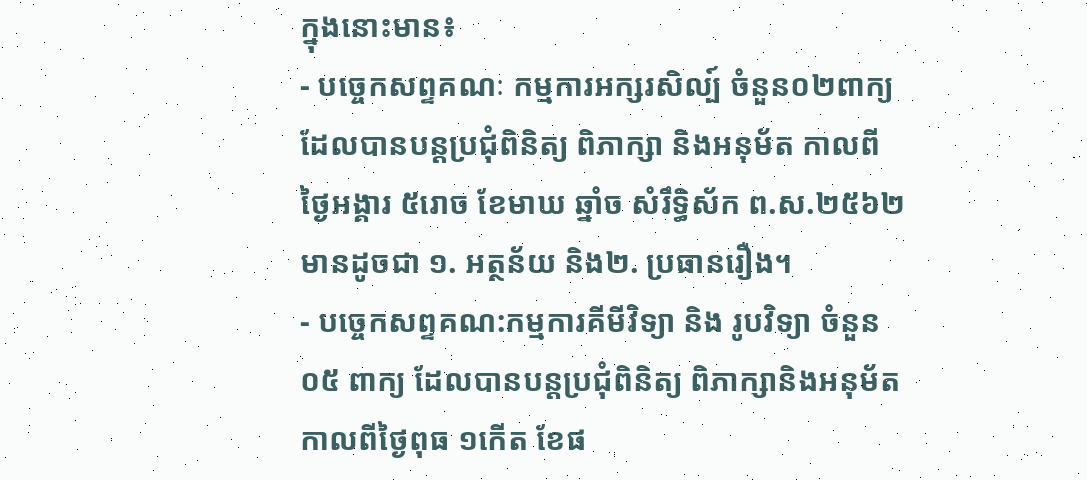ក្នុងនោះមាន៖
- បច្ចេកសព្ទគណៈ កម្មការអក្សរសិល្ប៍ ចំនួន០២ពាក្យ ដែលបានបន្តប្រជុំពិនិត្យ ពិភាក្សា និងអនុម័ត កាលពីថ្ងៃអង្គារ ៥រោច ខែមាឃ ឆ្នាំច សំរឹទ្ធិស័ក ព.ស.២៥៦២មានដូចជា ១. អត្ថន័យ និង២. ប្រធានរឿង។
- បច្ចេកសព្ទគណ:កម្មការគីមីវិទ្យា និង រូបវិទ្យា ចំនួន០៥ ពាក្យ ដែលបានបន្តប្រជុំពិនិត្យ ពិភាក្សានិងអនុម័ត កាលពីថ្ងៃពុធ ១កើត ខែផ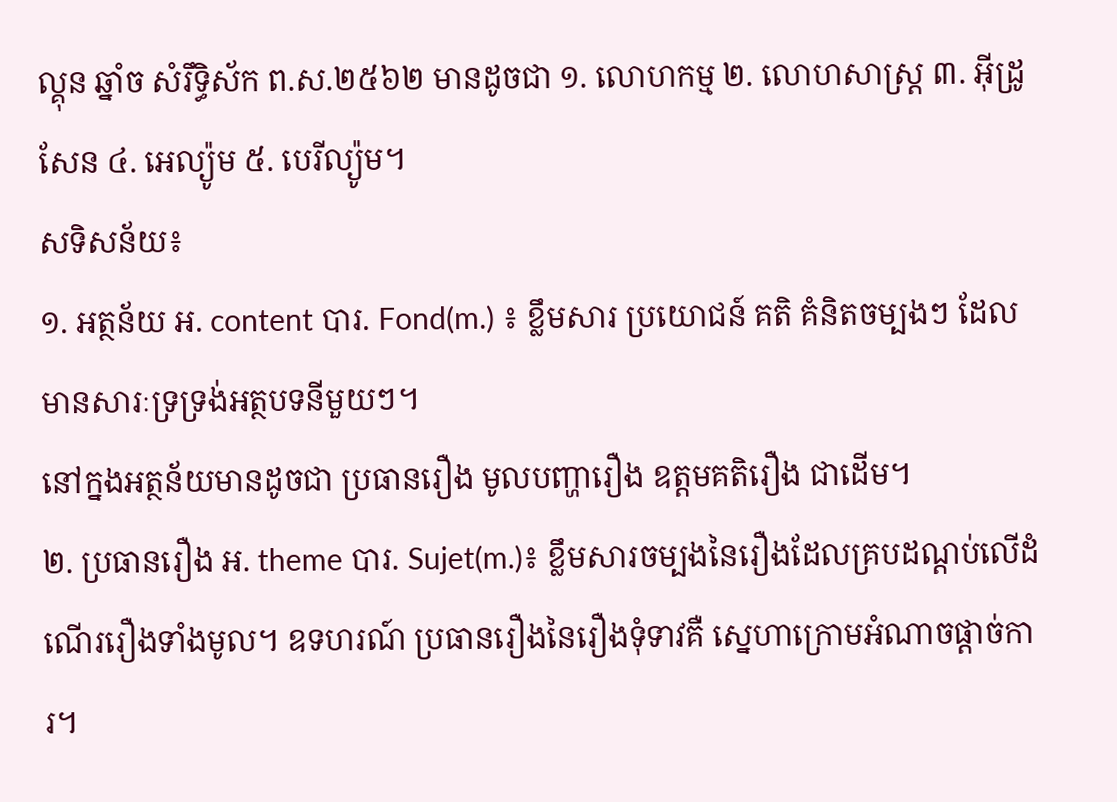ល្គុន ឆ្នាំច សំរឹទ្ធិស័ក ព.ស.២៥៦២ មានដូចជា ១. លោហកម្ម ២. លោហសាស្ត្រ ៣. អ៊ីដ្រូសែន ៤. អេល្យ៉ូម ៥. បេរីល្យ៉ូម។
សទិសន័យ៖
១. អត្ថន័យ អ. content បារ. Fond(m.) ៖ ខ្លឹមសារ ប្រយោជន៍ គតិ គំនិតចម្បងៗ ដែលមានសារៈទ្រទ្រង់អត្ថបទនីមួយៗ។
នៅក្នងអត្ថន័យមានដូចជា ប្រធានរឿង មូលបញ្ហារឿង ឧត្តមគតិរឿង ជាដើម។
២. ប្រធានរឿង អ. theme បារ. Sujet(m.)៖ ខ្លឹមសារចម្បងនៃរឿងដែលគ្របដណ្តប់លើដំណើររឿងទាំងមូល។ ឧទហរណ៍ ប្រធានរឿងនៃរឿងទុំទាវគឺ ស្នេហាក្រោមអំណាចផ្តាច់ការ។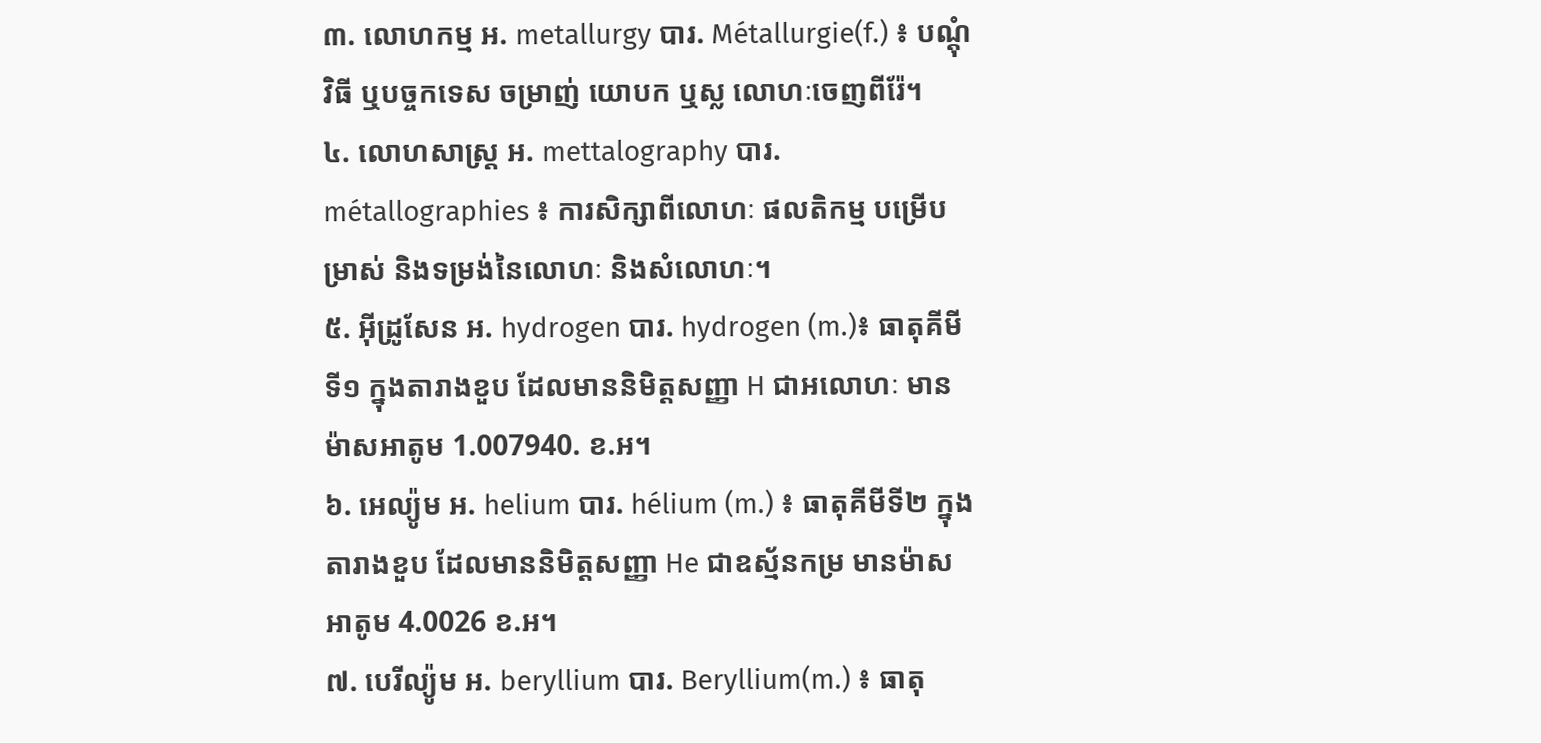៣. លោហកម្ម អ. metallurgy បារ. Métallurgie(f.) ៖ បណ្តុំវិធី ឬបច្ចកទេស ចម្រាញ់ យោបក ឬស្ល លោហៈចេញពីរ៉ែ។
៤. លោហសាស្ត្រ អ. mettalography បារ. métallographies ៖ ការសិក្សាពីលោហៈ ផលតិកម្ម បម្រើបម្រាស់ និងទម្រង់នៃលោហៈ និងសំលោហៈ។
៥. អ៊ីដ្រូសែន អ. hydrogen បារ. hydrogen (m.)៖ ធាតុគីមីទី១ ក្នុងតារាងខួប ដែលមាននិមិត្តសញ្ញា H ជាអលោហៈ មានម៉ាសអាតូម 1.007940. ខ.អ។
៦. អេល្យ៉ូម អ. helium បារ. hélium (m.) ៖ ធាតុគីមីទី២ ក្នុងតារាងខួប ដែលមាននិមិត្តសញ្ញា He ជាឧស្ម័នកម្រ មានម៉ាសអាតូម 4.0026 ខ.អ។
៧. បេរីល្យ៉ូម អ. beryllium បារ. Beryllium(m.) ៖ ធាតុ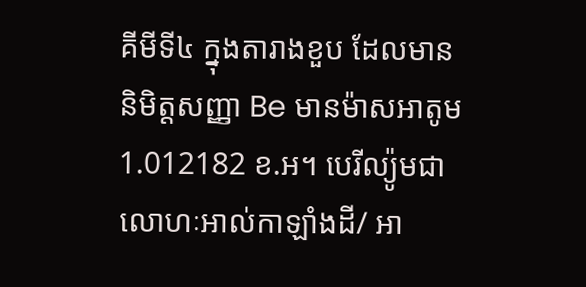គីមីទី៤ ក្នុងតារាងខួប ដែលមាននិមិត្តសញ្ញា Be មានម៉ាសអាតូម 1.012182 ខ.អ។ បេរីល្យ៉ូមជាលោហៈអាល់កាឡាំងដី/ អា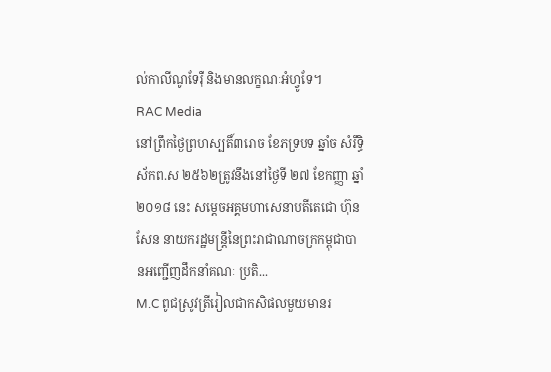ល់កាលីណូទែរ៉ឺ និងមានលក្ខណៈអំហ្វូទែ។
RAC Media
នៅព្រឹកថ្ងៃព្រហស្បតិ៍៣រោច ខែភទ្របទ ឆ្នាំច សំរឹទ្ធិស័កព.ស ២៥៦២ត្រូវនឹងនៅថ្ងៃទី ២៧ ខែកញ្ញា ឆ្នាំ ២០១៨ នេះ សម្តេចអគ្គមហាសេនាបតីតេជោ ហ៊ុន សែន នាយករដ្ឋមន្រ្តីនៃព្រះរាជាណាចក្រកម្ពុជាបានអញ្ជើញដឹកនាំគណៈ ប្រតិ...
M.C ពូជស្រូវត្រីរៀលជាកសិផលមួយមានរ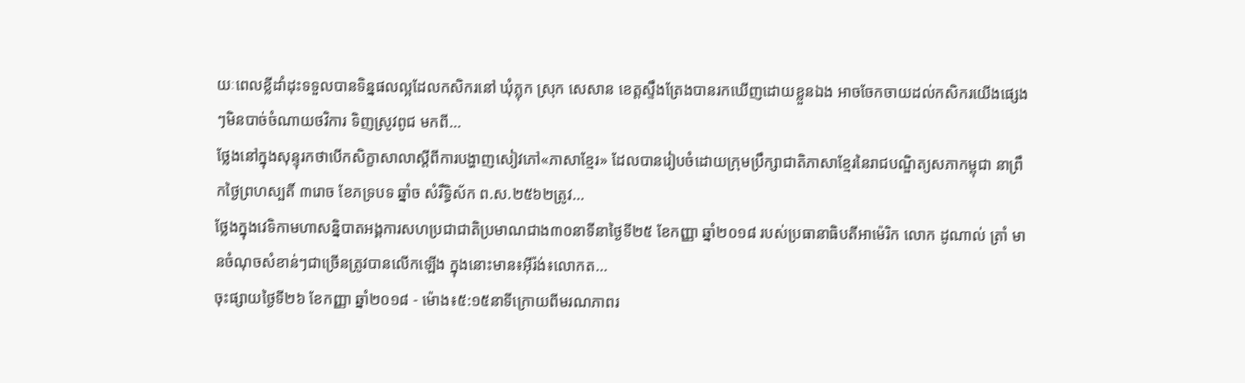យៈពេលខ្លីដាំដុះទទួលបានទិន្នផលល្អដែលកសិករនៅ ឃុំភ្លុក ស្រុក សេសាន ខេត្តស្ទឹងត្រែងបានរកឃើញដោយខ្លួនឯង អាចចែកចាយដល់កសិករយើងផ្សេងៗមិនបាច់ចំណាយថវិការ ទិញស្រូវពូជ មកពី...
ថ្លែងនៅក្នុងសុន្ទុរកថាបើកសិក្ខាសាលាស្តីពីការបង្ហាញសៀវភៅ«ភាសាខ្មែរ» ដែលបានរៀបចំដោយក្រុមប្រឹក្សាជាតិភាសាខ្មែរនៃរាជបណ្ឌិត្យសភាកម្ពុជា នាព្រឹកថ្ងៃព្រហស្បតិ៍ ៣រោច ខែភទ្របទ ឆ្នាំច សំរឹទ្ធិស័ក ព.ស.២៥៦២ត្រូវ...
ថ្លែងក្នុងវេទិកាមហាសន្និបាតអង្គការសហប្រជាជាតិប្រមាណជាង៣០នាទីនាថ្ងៃទី២៥ ខែកញ្ញា ឆ្នាំ២០១៨ របស់ប្រធានាធិបតីអាម៉េរិក លោក ដូណាល់ ត្រាំ មានចំណុចសំខាន់ៗជាច្រើនត្រូវបានលើកឡើង ក្នុងនោះមាន៖អ៊ីរ៉ង់៖លោកត...
ចុះផ្សាយថ្ងៃទី២៦ ខែកញ្ញា ឆ្នាំ២០១៨ - ម៉ោង៖៥:១៥នាទីក្រោយពីមរណភាពរ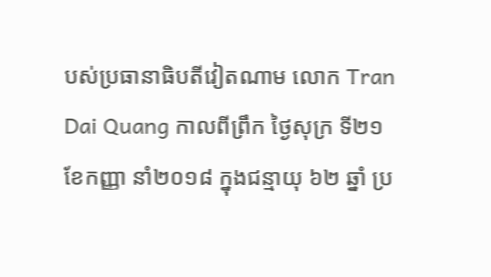បស់ប្រធានាធិបតីវៀតណាម លោក Tran Dai Quang កាលពីព្រឹក ថ្ងៃសុក្រ ទី២១ខែកញ្ញា នាំ២០១៨ ក្នុងជន្មាយុ ៦២ ឆ្នាំ ប្រ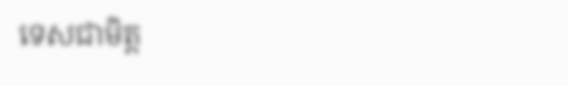ទេសជាមិត្ត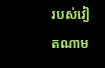របស់វៀតណាម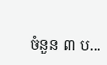ចំនួន ៣ ប...